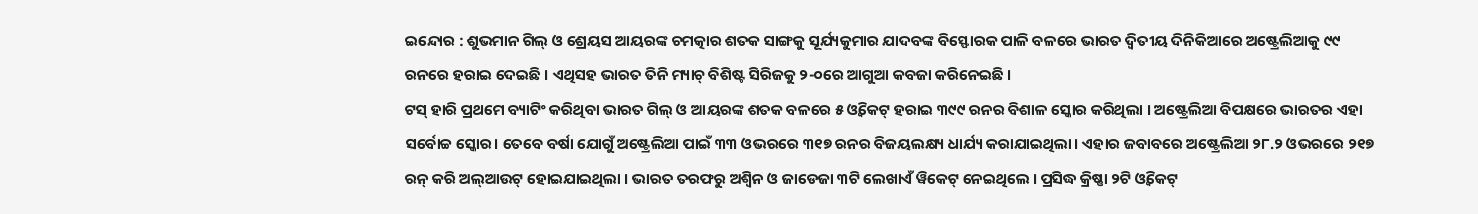ଇନ୍ଦୋର : ଶୁଭମାନ ଗିଲ୍ ଓ ଶ୍ରେୟସ ଆୟରଙ୍କ ଚମତ୍କାର ଶତକ ସାଙ୍ଗକୁ ସୂର୍ଯ୍ୟକୁମାର ଯାଦବଙ୍କ ବିସ୍ଫୋରକ ପାଳି ବଳରେ ଭାରତ ଦ୍ବିତୀୟ ଦିନିକିଆରେ ଅଷ୍ଟ୍ରେଲିଆକୁ ୯୯ ରନରେ ହରାଇ ଦେଇଛି । ଏଥିସହ ଭାରତ ତିନି ମ୍ୟାଚ୍ ବିଶିଷ୍ଟ ସିରିଜକୁ ୨-୦ରେ ଆଗୁଆ କବଜା କରିନେଇଛି ।
ଟସ୍ ହାରି ପ୍ରଥମେ ବ୍ୟାଟିଂ କରିଥିବା ଭାରତ ଗିଲ୍ ଓ ଆୟରଙ୍କ ଶତକ ବଳରେ ୫ ଓ୍ବିକେଟ୍ ହରାଇ ୩୯୯ ରନର ବିଶାଳ ସ୍କୋର କରିଥିଲା । ଅଷ୍ଟ୍ରେଲିଆ ବିପକ୍ଷରେ ଭାରତର ଏହା ସର୍ବୋଚ୍ଚ ସ୍କୋର। ତେବେ ବର୍ଷା ଯୋଗୁଁ ଅଷ୍ଟ୍ରେଲିଆ ପାଇଁ ୩୩ ଓଭରରେ ୩୧୭ ରନର ବିଜୟଲକ୍ଷ୍ୟ ଧାର୍ଯ୍ୟ କରାଯାଇଥିଲା। ଏହାର ଜବାବରେ ଅଷ୍ଟ୍ରେଲିଆ ୨୮.୨ ଓଭରରେ ୨୧୭ ରନ୍ କରି ଅଲ୍ଆଉଟ୍ ହୋଇଯାଇଥିଲା । ଭାରତ ତରଫରୁ ଅଶ୍ବିନ ଓ ଜାଡେଜା ୩ଟି ଲେଖାଏଁ ୱିକେଟ୍ ନେଇଥିଲେ । ପ୍ରସିଦ୍ଧ କ୍ରିଷ୍ଣା ୨ଟି ଓ୍ବିକେଟ୍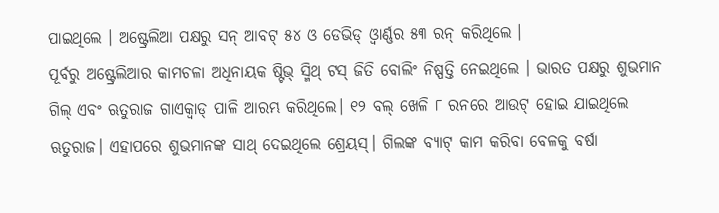ପାଇଥିଲେ । ଅଷ୍ଟ୍ରେଲିଆ ପକ୍ଷରୁ ସନ୍ ଆବଟ୍ ୫୪ ଓ ଡେଭିଡ୍ ଓ୍ବାର୍ଣ୍ଣର ୫୩ ରନ୍ କରିଥିଲେ ।
ପୂର୍ବରୁ ଅଷ୍ଟ୍ରେଲିଆର କାମଚଳା ଅଧିନାୟକ ଷ୍ଟିଭ୍ ସ୍ମିଥ୍ ଟସ୍ ଜିତି ବୋଲିଂ ନିଷ୍ପତ୍ତି ନେଇଥିଲେ । ଭାରତ ପକ୍ଷରୁ ଶୁଭମାନ ଗିଲ୍ ଏବଂ ଋତୁରାଜ ଗାଏକ୍ୱାଡ୍ ପାଳି ଆରମ୍ଭ କରିଥିଲେ। ୧୨ ବଲ୍ ଖେଳି ୮ ରନରେ ଆଉଟ୍ ହୋଇ ଯାଇଥିଲେ ଋତୁରାଜ। ଏହାପରେ ଶୁଭମାନଙ୍କ ସାଥ୍ ଦେଇଥିଲେ ଶ୍ରେୟସ୍। ଗିଲଙ୍କ ବ୍ୟାଟ୍ କାମ କରିବା ବେଳକୁ ବର୍ଷା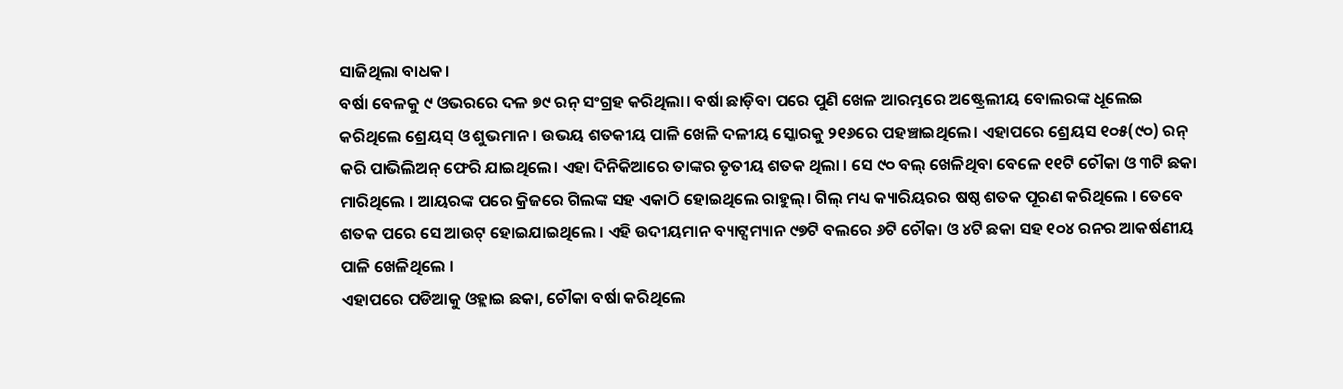ସାଜିଥିଲା ବାଧକ।
ବର୍ଷା ବେଳକୁ ୯ ଓଭରରେ ଦଳ ୭୯ ରନ୍ ସଂଗ୍ରହ କରିଥିଲା। ବର୍ଷା ଛାଡ଼ିବା ପରେ ପୁଣି ଖେଳ ଆରମ୍ଭରେ ଅଷ୍ଟ୍ରେଲୀୟ ବୋଲରଙ୍କ ଧୂଲେଇ କରିଥିଲେ ଶ୍ରେୟସ୍ ଓ ଶୁଭମାନ। ଉଭୟ ଶତକୀୟ ପାଳି ଖେଳି ଦଳୀୟ ସ୍କୋରକୁ ୨୧୬ରେ ପହଞ୍ଚାଇଥିଲେ। ଏହାପରେ ଶ୍ରେୟସ ୧୦୫(୯୦) ରନ୍ କରି ପାଭିଲିଅନ୍ ଫେରି ଯାଇଥିଲେ। ଏହା ଦିନିକିଆରେ ତାଙ୍କର ତୃତୀୟ ଶତକ ଥିଲା । ସେ ୯୦ ବଲ୍ ଖେଳିଥିବା ବେଳେ ୧୧ଟି ଚୌକା ଓ ୩ଟି ଛକା ମାରିଥିଲେ । ଆୟରଙ୍କ ପରେ କ୍ରିଜରେ ଗିଲଙ୍କ ସହ ଏକାଠି ହୋଇଥିଲେ ରାହୁଲ୍। ଗିଲ୍ ମଧ୍ୟ କ୍ୟାରିୟରର ଷଷ୍ଠ ଶତକ ପୂରଣ କରିଥିଲେ । ତେବେ ଶତକ ପରେ ସେ ଆଉଟ୍ ହୋଇଯାଇଥିଲେ । ଏହି ଉଦୀୟମାନ ବ୍ୟାଟ୍ସମ୍ୟାନ ୯୭ଟି ବଲରେ ୬ଟି ଚୌକା ଓ ୪ଟି ଛକା ସହ ୧୦୪ ରନର ଆକର୍ଷଣୀୟ ପାଳି ଖେଳିଥିଲେ ।
ଏହାପରେ ପଡିଆକୁ ଓହ୍ଲାଇ ଛକା, ଚୌକା ବର୍ଷା କରିଥିଲେ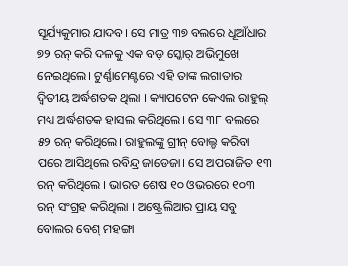ସୂର୍ଯ୍ୟକୁମାର ଯାଦବ। ସେ ମାତ୍ର ୩୭ ବଲରେ ଧୂଆଁଧାର ୭୨ ରନ୍ କରି ଦଳକୁ ଏକ ବଡ଼ ସ୍କୋର୍ ଅଭିମୁଖେ ନେଇଥିଲେ। ଟୁର୍ଣ୍ଣାମେଣ୍ଟରେ ଏହି ତାଙ୍କ ଲଗାତାର ଦ୍ବିତୀୟ ଅର୍ଦ୍ଧଶତକ ଥିଲା । କ୍ୟାପଟେନ କେଏଲ ରାହୁଲ୍ ମଧ୍ୟ ଅର୍ଦ୍ଧଶତକ ହାସଲ କରିଥିଲେ। ସେ ୩୮ ବଲରେ ୫୨ ରନ୍ କରିଥିଲେ। ରାହୁଲଙ୍କୁ ଗ୍ରୀନ୍ ବୋଲ୍ଡ କରିବା ପରେ ଆସିଥିଲେ ରବିନ୍ଦ୍ର ଜାଡେଜା। ସେ ଅପରାଜିତ ୧୩ ରନ୍ କରିଥିଲେ । ଭାରତ ଶେଷ ୧୦ ଓଭରରେ ୧୦୩ ରନ୍ ସଂଗ୍ରହ କରିଥିଲା । ଅଷ୍ଟ୍ରେଲିଆର ପ୍ରାୟ ସବୁ ବୋଲର ବେଶ୍ ମହଙ୍ଗା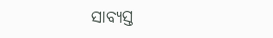ସାବ୍ୟସ୍ତ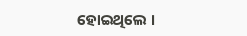ହୋଇଥିଲେ ।